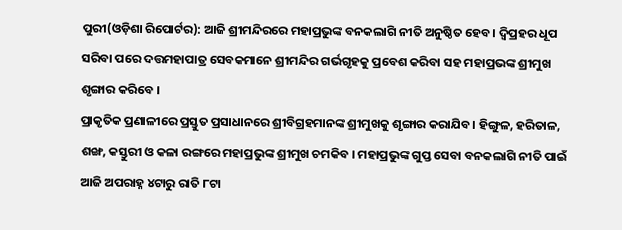ପୁରୀ(ଓଡ଼ିଶା ରିପୋର୍ଟର): ଆଜି ଶ୍ରୀମନ୍ଦିରରେ ମହାପ୍ରଭୁଙ୍କ ବନକଲାଗି ନୀତି ଅନୁଷ୍ଠିତ ହେବ । ଦ୍ୱିପ୍ରହର ଧୂପ ସରିବା ପରେ ଦତ୍ତମହାପାତ୍ର ସେବକମାନେ ଶ୍ରୀମନ୍ଦିର ଗର୍ଭଗୃହକୁ ପ୍ରବେଶ କରିବା ସହ ମହାପ୍ରଭଙ୍କ ଶ୍ରୀମୁଖ ଶୃଙ୍ଗାର କରିବେ ।
ପ୍ରାକୃତିକ ପ୍ରଣାଳୀରେ ପ୍ରସ୍ତୁତ ପ୍ରସାଧାନରେ ଶ୍ରୀବିଗ୍ରହମାନଙ୍କ ଶ୍ରୀମୁଖକୁ ଶୃଙ୍ଗାର କରାଯିବ। ହିଙ୍ଗୁଳ, ହରିତାଳ, ଶଙ୍ଖ, କସ୍ତୁରୀ ଓ କଳା ରଙ୍ଗରେ ମହାପ୍ରଭୁଙ୍କ ଶ୍ରୀମୁଖ ଚମକିବ । ମହାପ୍ରଭୁଙ୍କ ଗୁପ୍ତ ସେବା ବନକଲାଗି ନୀତି ପାଇଁ ଆଜି ଅପରାହ୍ନ ୪ଟାରୁ ରାତି ୮ଟା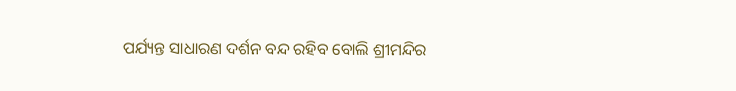ପର୍ଯ୍ୟନ୍ତ ସାଧାରଣ ଦର୍ଶନ ବନ୍ଦ ରହିବ ବୋଲି ଶ୍ରୀମନ୍ଦିର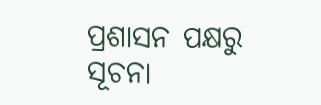ପ୍ରଶାସନ ପକ୍ଷରୁ ସୂଚନା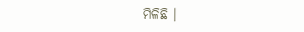ମିଳିଛି ।